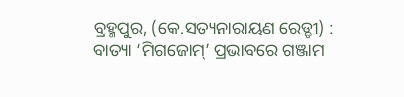ବ୍ରହ୍ମପୁର, (କେ.ସତ୍ୟନାରାୟଣ ରେଡ୍ଡୀ) : ବାତ୍ୟା ‘ମିଗଜୋମ୍’ ପ୍ରଭାବରେ ଗଞ୍ଜାମ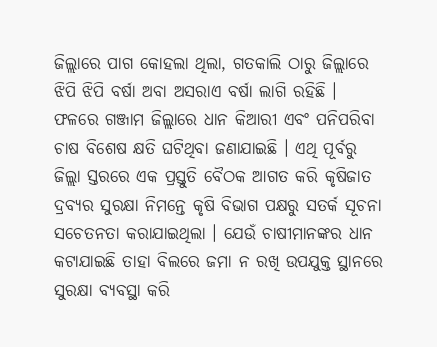ଜିଲ୍ଲାରେ ପାଗ କୋହଲା ଥିଲା, ଗତକାଲି ଠାରୁ ଜିଲ୍ଲାରେ ଝିପି ଝିପି ବର୍ଷା ଅବା ଅସରାଏ ବର୍ଷା ଲାଗି ରହିଛି । ଫଳରେ ଗଞ୍ଜାମ ଜିଲ୍ଲାରେ ଧାନ କିଆରୀ ଏବଂ ପନିପରିବା ଚାଷ ବିଶେଷ କ୍ଷତି ଘଟିଥିବା ଜଣାଯାଇଛି । ଏଥି ପୂର୍ବରୁ ଜିଲ୍ଲା ସ୍ତରରେ ଏକ ପ୍ରସ୍ତୁତି ବୈଠକ ଆଗତ କରି କୃଷିଜାତ ଦ୍ରବ୍ୟର ସୁରକ୍ଷା ନିମନ୍ତେ କୃଷି ବିଭାଗ ପକ୍ଷରୁ ସତର୍କ ସୂଚନା ସଚେତନତା କରାଯାଇଥିଲା । ଯେଉଁ ଚାଷୀମାନଙ୍କର ଧାନ କଟାଯାଇଛି ତାହା ବିଲରେ ଜମା ନ ରଖି ଉପଯୁକ୍ତ ସ୍ଥାନରେ ସୁରକ୍ଷା ବ୍ୟବସ୍ଥା କରି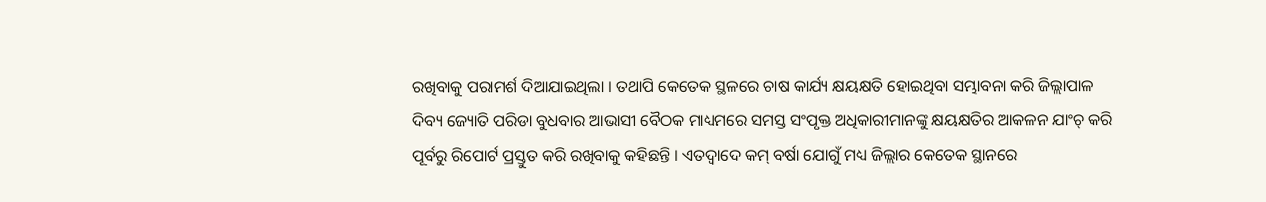ରଖିବାକୁ ପରାମର୍ଶ ଦିଆଯାଇଥିଲା । ତଥାପି କେତେକ ସ୍ଥଳରେ ଚାଷ କାର୍ଯ୍ୟ କ୍ଷୟକ୍ଷତି ହୋଇଥିବା ସମ୍ଭାବନା କରି ଜିଲ୍ଲାପାଳ ଦିବ୍ୟ ଜ୍ୟୋତି ପରିଡା ବୁଧବାର ଆଭାସୀ ବୈଠକ ମାଧ୍ୟମରେ ସମସ୍ତ ସଂପୃକ୍ତ ଅଧିକାରୀମାନଙ୍କୁ କ୍ଷୟକ୍ଷତିର ଆକଳନ ଯାଂଚ୍ କରି ପୂର୍ବରୁ ରିପୋର୍ଟ ପ୍ରସ୍ତୁତ କରି ରଖିବାକୁ କହିଛନ୍ତି । ଏତଦ୍ବାଦେ କମ୍ ବର୍ଷା ଯୋଗୁଁ ମଧ୍ୟ ଜିଲ୍ଲାର କେତେକ ସ୍ଥାନରେ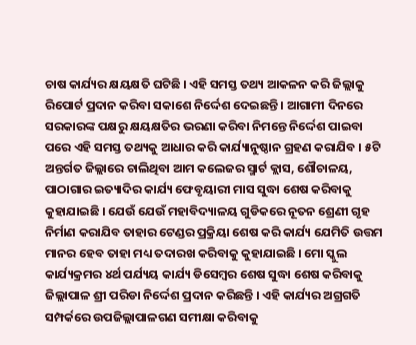ଚାଷ କାର୍ଯ୍ୟର କ୍ଷୟକ୍ଷତି ଘଟିଛି । ଏହି ସମସ୍ତ ତଥ୍ୟ ଆକଳନ କରି ଜିଲ୍ଲାକୁ ରିପୋର୍ଟ ପ୍ରଦାନ କରିବା ସକାଶେ ନିର୍ଦ୍ଦେଶ ଦେଇଛନ୍ତି । ଆଗାମୀ ଦିନରେ ସରକାରଙ୍କ ପକ୍ଷରୁ କ୍ଷୟକ୍ଷତିର ଭରଣା କରିବା ନିମନ୍ତେ ନିର୍ଦ୍ଦେଶ ପାଇବା ପରେ ଏହି ସମସ୍ତ ତଥ୍ୟକୁ ଆଧାର କରି କାର୍ଯ୍ୟାନୁଷ୍ଠାନ ଗ୍ରହଣ କରାଯିବ । ୫ଟି ଅନ୍ତର୍ଗତ ଜିଲ୍ଲାରେ ଚାଲିଥିବା ଆମ କଲେଜର ସ୍ମାର୍ଟ କ୍ଲାସ, ଶୌଚାଳୟ, ପାଠାଗାର ଇତ୍ୟାଦିର କାର୍ଯ୍ୟ ଫେବୃୟାରୀ ମାସ ସୁଦ୍ଧା ଶେଷ କରିବାକୁ କୁହାଯାଇଛି । ଯେଉଁ ଯେଉଁ ମହାବିଦ୍ୟାଳୟ ଗୁଡିକରେ ନୂତନ ଶ୍ରେଣୀ ଗୃହ ନିର୍ମାଣ କରାଯିବ ତାହାର ଟେଣ୍ଡର ପ୍ରକ୍ରିୟା ଶେଷ କରି କାର୍ଯ୍ୟ ଯେମିତି ଉତ୍ତମ ମାନର ହେବ ତାହା ମଧ୍ୟ ତଦାରଖ କରିବାକୁ କୁହାଯାଇଛି । ମୋ ସ୍କୁଲ କାର୍ଯ୍ୟକ୍ରମର ୪ର୍ଥ ପର୍ଯ୍ୟୟ କାର୍ଯ୍ୟ ଡିସେମ୍ବର ଶେଷ ସୁଦ୍ଧା ଶେଷ କରିବାକୁ ଜିଲ୍ଲାପାଳ ଶ୍ରୀ ପରିଡା ନିର୍ଦ୍ଦେଶ ପ୍ରଦାନ କରିଛନ୍ତି । ଏହି କାର୍ଯ୍ୟର ଅଗ୍ରଗତି ସମ୍ପର୍କରେ ଉପଜିଲ୍ଲାପାଳଗଣ ସମୀକ୍ଷା କରିବାକୁ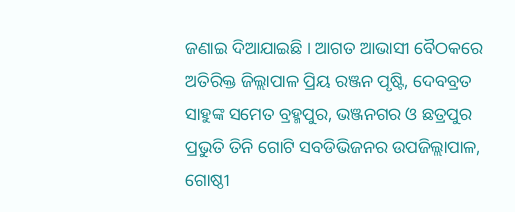ଜଣାଇ ଦିଆଯାଇଛି । ଆଗତ ଆଭାସୀ ବୈଠକରେ ଅତିରିକ୍ତ ଜିଲ୍ଲାପାଳ ପ୍ରିୟ ରଞ୍ଜନ ପୃଷ୍ଟି, ଦେବବ୍ରତ ସାହୁଙ୍କ ସମେତ ବ୍ରହ୍ମପୁର, ଭଞ୍ଜନଗର ଓ ଛତ୍ରପୁର ପ୍ରଭୁତି ତିନି ଗୋଟି ସବଡିଭିଜନର ଉପଜିଲ୍ଲାପାଳ, ଗୋଷ୍ଠୀ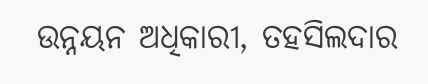ଉନ୍ନୟନ ଅଧିକାରୀ, ତହସିଲଦାର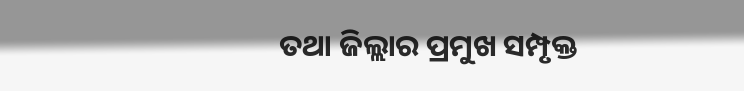ତଥା ଜିଲ୍ଲାର ପ୍ରମୁଖ ସମ୍ପୃକ୍ତ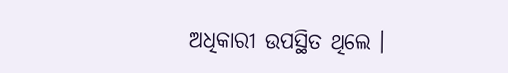ଅଧିକାରୀ ଉପସ୍ଥିତ ଥିଲେ ।